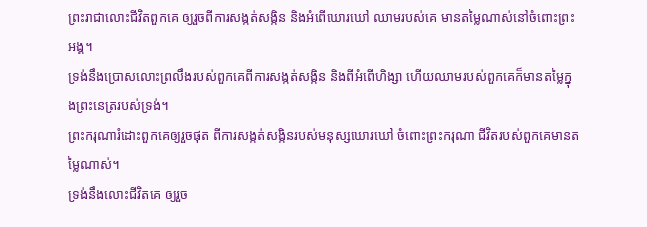ព្រះរាជាលោះជីវិតពួកគេ ឲ្យរួចពីការសង្កត់សង្កិន និងអំពើឃោរឃៅ ឈាមរបស់គេ មានតម្លៃណាស់នៅចំពោះព្រះអង្គ។
ទ្រង់នឹងប្រោសលោះព្រលឹងរបស់ពួកគេពីការសង្កត់សង្កិន និងពីអំពើហិង្សា ហើយឈាមរបស់ពួកគេក៏មានតម្លៃក្នុងព្រះនេត្ររបស់ទ្រង់។
ព្រះករុណារំដោះពួកគេឲ្យរួចផុត ពីការសង្កត់សង្កិនរបស់មនុស្សឃោរឃៅ ចំពោះព្រះករុណា ជីវិតរបស់ពួកគេមានតម្លៃណាស់។
ទ្រង់នឹងលោះជីវិតគេ ឲ្យរួច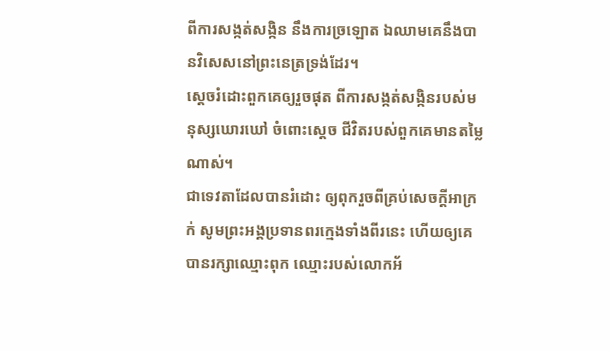ពីការសង្កត់សង្កិន នឹងការច្រឡោត ឯឈាមគេនឹងបានវិសេសនៅព្រះនេត្រទ្រង់ដែរ។
ស្តេចរំដោះពួកគេឲ្យរួចផុត ពីការសង្កត់សង្កិនរបស់មនុស្សឃោរឃៅ ចំពោះស្តេច ជីវិតរបស់ពួកគេមានតម្លៃណាស់។
ជាទេវតាដែលបានរំដោះ ឲ្យពុករួចពីគ្រប់សេចក្ដីអាក្រក់ សូមព្រះអង្គប្រទានពរក្មេងទាំងពីរនេះ ហើយឲ្យគេបានរក្សាឈ្មោះពុក ឈ្មោះរបស់លោកអ័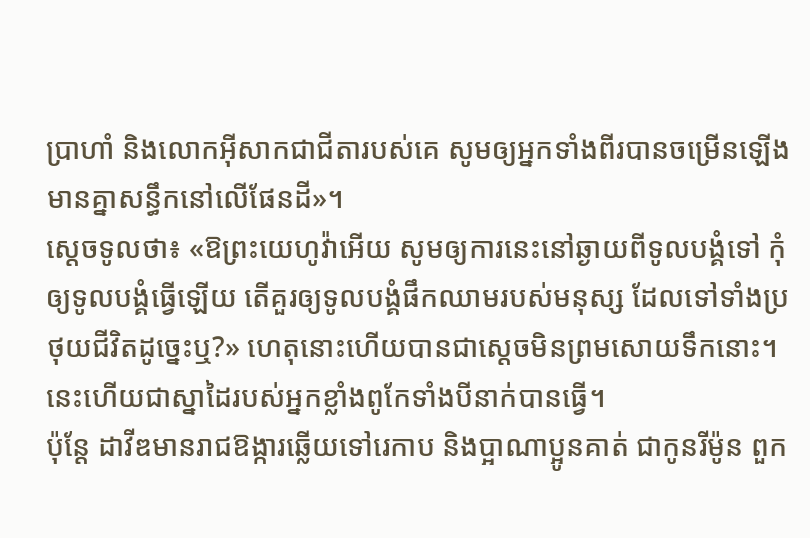ប្រាហាំ និងលោកអ៊ីសាកជាជីតារបស់គេ សូមឲ្យអ្នកទាំងពីរបានចម្រើនឡើង មានគ្នាសន្ធឹកនៅលើផែនដី»។
ស្តេចទូលថា៖ «ឱព្រះយេហូវ៉ាអើយ សូមឲ្យការនេះនៅឆ្ងាយពីទូលបង្គំទៅ កុំឲ្យទូលបង្គំធ្វើឡើយ តើគួរឲ្យទូលបង្គំផឹកឈាមរបស់មនុស្ស ដែលទៅទាំងប្រថុយជីវិតដូច្នេះឬ?» ហេតុនោះហើយបានជាស្ដេចមិនព្រមសោយទឹកនោះ។ នេះហើយជាស្នាដៃរបស់អ្នកខ្លាំងពូកែទាំងបីនាក់បានធ្វើ។
ប៉ុន្តែ ដាវីឌមានរាជឱង្ការឆ្លើយទៅរេកាប និងប្អាណាប្អូនគាត់ ជាកូនរីម៉ូន ពួក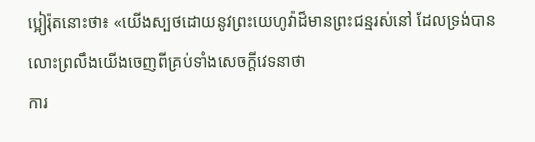ប្អៀរ៉ុតនោះថា៖ «យើងស្បថដោយនូវព្រះយេហូវ៉ាដ៏មានព្រះជន្មរស់នៅ ដែលទ្រង់បានលោះព្រលឹងយើងចេញពីគ្រប់ទាំងសេចក្ដីវេទនាថា
ការ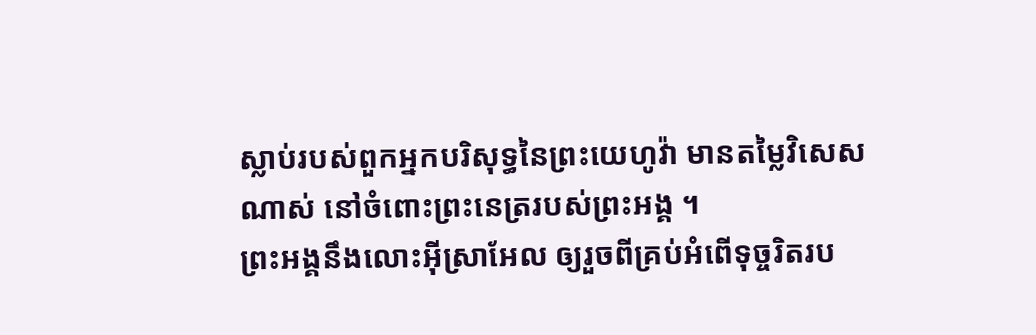ស្លាប់របស់ពួកអ្នកបរិសុទ្ធនៃព្រះយេហូវ៉ា មានតម្លៃវិសេសណាស់ នៅចំពោះព្រះនេត្ររបស់ព្រះអង្គ ។
ព្រះអង្គនឹងលោះអ៊ីស្រាអែល ឲ្យរួចពីគ្រប់អំពើទុច្ចរិតរប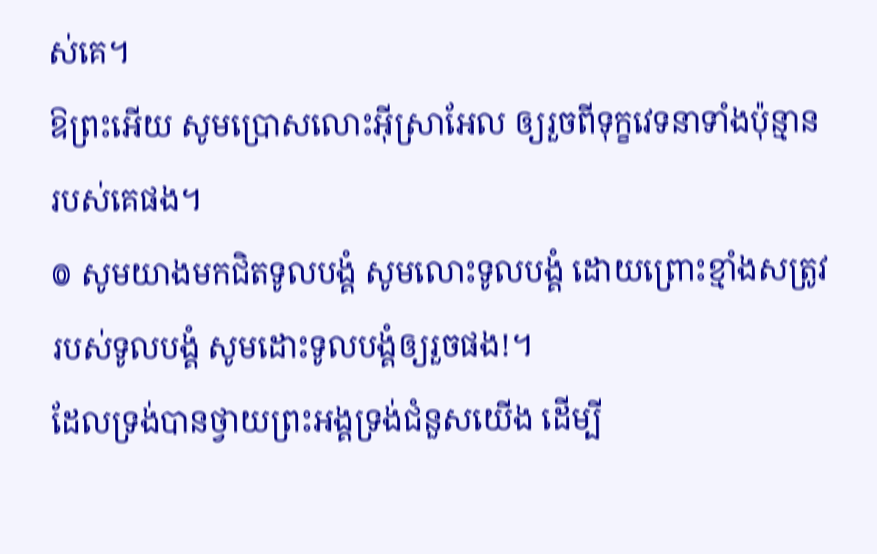ស់គេ។
ឱព្រះអើយ សូមប្រោសលោះអ៊ីស្រាអែល ឲ្យរួចពីទុក្ខវេទនាទាំងប៉ុន្មានរបស់គេផង។
៙ សូមយាងមកជិតទូលបង្គំ សូមលោះទូលបង្គំ ដោយព្រោះខ្មាំងសត្រូវរបស់ទូលបង្គំ សូមដោះទូលបង្គំឲ្យរួចផង!។
ដែលទ្រង់បានថ្វាយព្រះអង្គទ្រង់ជំនួសយើង ដើម្បី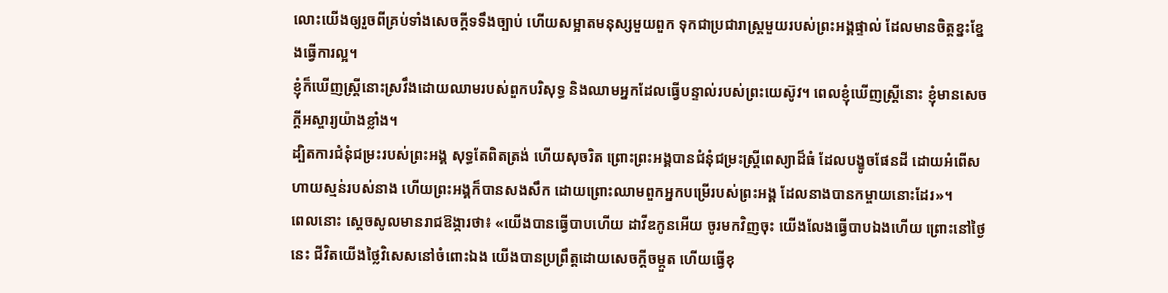លោះយើងឲ្យរួចពីគ្រប់ទាំងសេចក្ដីទទឹងច្បាប់ ហើយសម្អាតមនុស្សមួយពួក ទុកជាប្រជារាស្ត្រមួយរបស់ព្រះអង្គផ្ទាល់ ដែលមានចិត្តខ្នះខ្នែងធ្វើការល្អ។
ខ្ញុំក៏ឃើញស្ត្រីនោះស្រវឹងដោយឈាមរបស់ពួកបរិសុទ្ធ និងឈាមអ្នកដែលធ្វើបន្ទាល់របស់ព្រះយេស៊ូវ។ ពេលខ្ញុំឃើញស្ត្រីនោះ ខ្ញុំមានសេចក្ដីអស្ចារ្យយ៉ាងខ្លាំង។
ដ្បិតការជំនុំជម្រះរបស់ព្រះអង្គ សុទ្ធតែពិតត្រង់ ហើយសុចរិត ព្រោះព្រះអង្គបានជំនុំជម្រះស្ត្រីពេស្យាដ៏ធំ ដែលបង្ខូចផែនដី ដោយអំពើសហាយស្មន់របស់នាង ហើយព្រះអង្គក៏បានសងសឹក ដោយព្រោះឈាមពួកអ្នកបម្រើរបស់ព្រះអង្គ ដែលនាងបានកម្ចាយនោះដែរ»។
ពេលនោះ ស្ដេចសូលមានរាជឱង្ការថា៖ «យើងបានធ្វើបាបហើយ ដាវីឌកូនអើយ ចូរមកវិញចុះ យើងលែងធ្វើបាបឯងហើយ ព្រោះនៅថ្ងៃនេះ ជីវិតយើងថ្លៃវិសេសនៅចំពោះឯង យើងបានប្រព្រឹត្តដោយសេចក្ដីចម្កួត ហើយធ្វើខុ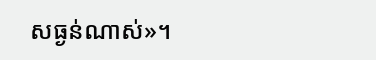សធ្ងន់ណាស់»។